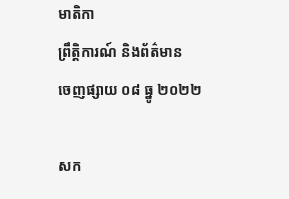មាតិកា
ព្រឹត្តិការណ៍ និងព័ត៌មាន
ចេញផ្សាយ ០៨ ធ្នូ ២០២២

សក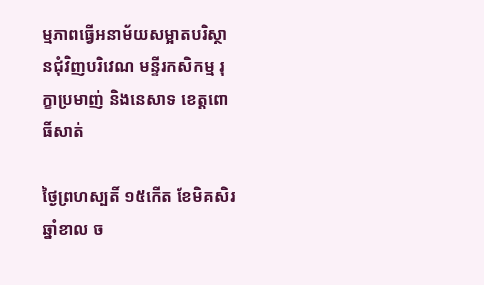ម្មភាពធ្វេីអនាម័យសម្អាតបរិស្ថានជុំវិញបរិវេណ មន្ទីរកសិកម្ម រុក្ខាប្រមាញ់ និងនេសាទ ខេត្តពោធិ៍សាត់

ថ្ងៃព្រហស្បតិ៍ ១៥កើត ខែមិគសិរ ឆ្នាំខាល ច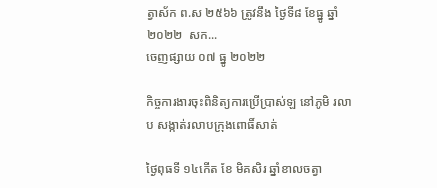ត្វាស័ក ព.ស ២៥៦៦ ត្រូវនឹង ថ្ងៃទី៨ ខែធ្នូ ឆ្នាំ២០២២  សក...
ចេញផ្សាយ ០៧ ធ្នូ ២០២២

កិច្ចការងារចុះពិនិត្យការប្រើប្រាស់ឡ នៅភូមិ រលាប សង្កាត់រលាបក្រុងពោធិ៍សាត់

ថ្ងៃពុធទី ១៤កើត ខែ មិគសិរ ឆ្នាំខាលចត្វា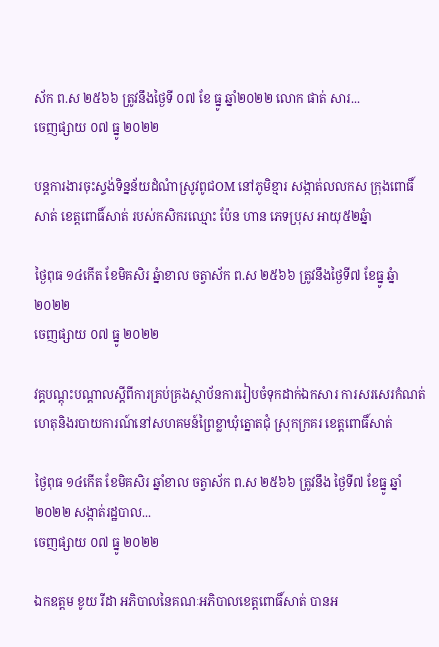ស័ក ព.ស ២៥៦៦ ត្រូវនឹងថ្ងៃទី ០៧ ខែ ធ្នូ ឆ្នាំ២០២២ លោក ផាត់ សារ...
ចេញផ្សាយ ០៧ ធ្នូ ២០២២

បន្តការងារចុះស្ទង់ទិន្នន័យដំណំាស្រូវពូជOM នៅភូមិខ្មារ សង្កាត់លលកស ក្រុងពោធិ៍សាត់ ខេត្តពោធិ៍សាត់ របស់កសិករឈ្មោះ ប៉ែន ហាន ភេទប្រុស អាយុ៥២ឆ្នំា

ថ្ងៃពុធ ១៤កើត ខែមិគសិរ ឆ្នំាខាល ចត្វាស័ក ព.ស ២៥៦៦ ត្រូវនឹងថ្ងៃទី៧ ខែធ្នូ ឆ្នំា២០២២
ចេញផ្សាយ ០៧ ធ្នូ ២០២២

វគ្គបណ្តុះបណ្តាលស្តីពីការគ្រប់គ្រងស្ថាប័នការរៀបចំទុកដាក់ឯកសារ ការសរសេរកំណត់ហេតុនិងរបាយការណ៍នៅសហគមន៍ព្រៃខ្លាឃុំត្នោតជុំ ស្រុកក្រគរ ខេត្តពោធិ៍សាត់

ថ្ងៃពុធ ១៤កើត ខែមិគសិរ ឆ្នាំខាល ចត្វាស័ក ព.ស ២៥៦៦ ត្រូវនឹង ថ្ងៃទី៧ ខែធ្នូ ឆ្នាំ២០២២ សង្កាត់រដ្ឋបាល...
ចេញផ្សាយ ០៧ ធ្នូ ២០២២

ឯកឧត្តម ខូយ រីដា អភិបាលនៃគណៈអភិបាលខេត្តពោធិ៍សាត់ បានអ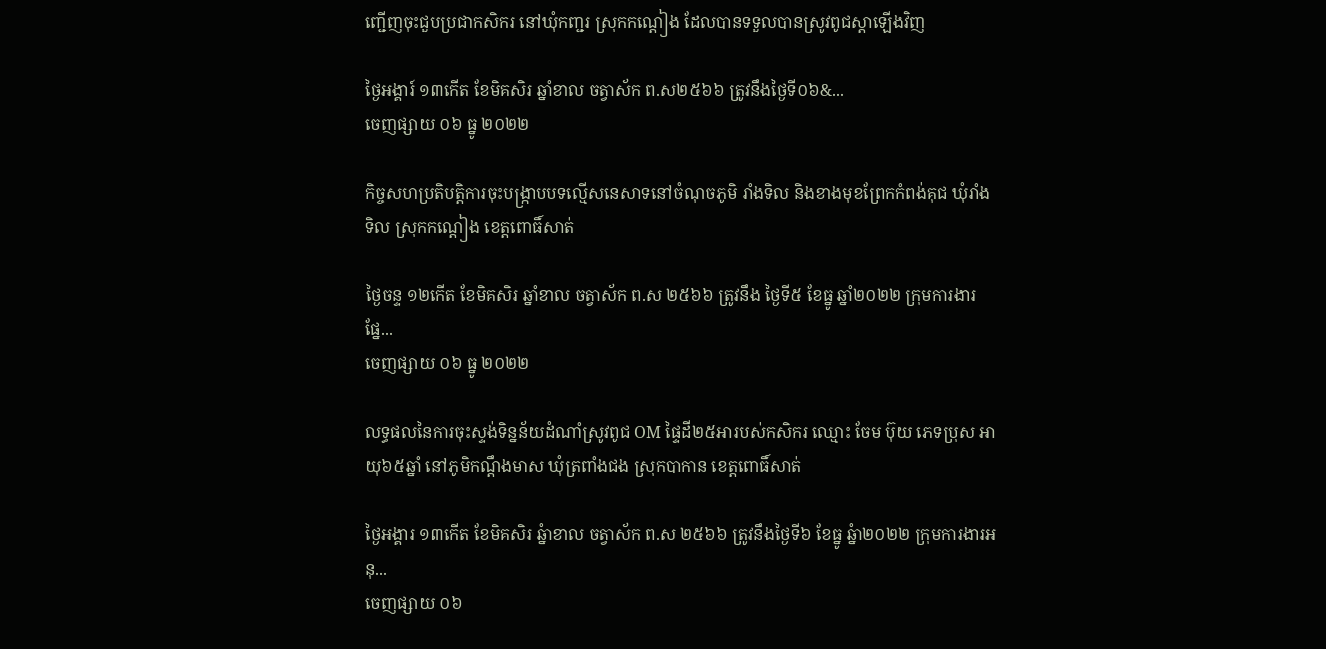ញ្ជើញចុះជួបប្រជាកសិករ នៅឃុំកញ្ជរ ស្រុកកណ្តៀង ដែលបានទទួលបានស្រូវពូជស្តាឡើងវិញ

ថ្ងៃអង្គារ៍ ១៣កើត ខែមិគសិរ ឆ្នាំខាល ចត្វាស័ក ព.ស២៥៦៦ ត្រូវនឹងថ្ងៃទី០៦&...
ចេញផ្សាយ ០៦ ធ្នូ ២០២២

កិច្ចសហប្រតិបត្តិការចុះបង្រ្កាបបទល្មើសនេសាទនៅចំណុចភូមិ រាំងទិល និងខាងមុខព្រែកកំពង់គុជ ឃុំរាំងទិល ស្រុកកណ្ដៀង ខេត្តពោធិ៍សាត់

ថ្ងៃចន្ទ ១២កើត ខែមិគសិរ ឆ្នាំខាល ចត្វាស័ក ព.ស ២៥៦៦ ត្រូវនឹង ថ្ងៃទី៥ ខែធ្នូ ឆ្នាំ២០២២ ក្រុមការងារផ្នែ...
ចេញផ្សាយ ០៦ ធ្នូ ២០២២

លទ្ធផលនៃការចុះស្ទង់ទិន្នន័យដំណាំស្រូវពូជ OM ផ្ទៃដី២៥អារបស់កសិករ ឈ្មោះ ចែម ប៊ុយ ភេទប្រុស អាយុ៦៥ឆ្នាំ នៅភូមិកណ្តឹងមាស ឃុំត្រពាំងជង ស្រុកបាកាន ខេត្តពោធិ៍សាត់

ថ្ងៃអង្គារ ១៣កើត ខែមិគសិរ ឆ្នំាខាល ចត្វាស័ក ព.ស ២៥៦៦ ត្រូវនឹងថ្ងៃទី៦ ខែធ្នូ ឆ្នំា២០២២ ក្រុមការងារអនុ...
ចេញផ្សាយ ០៦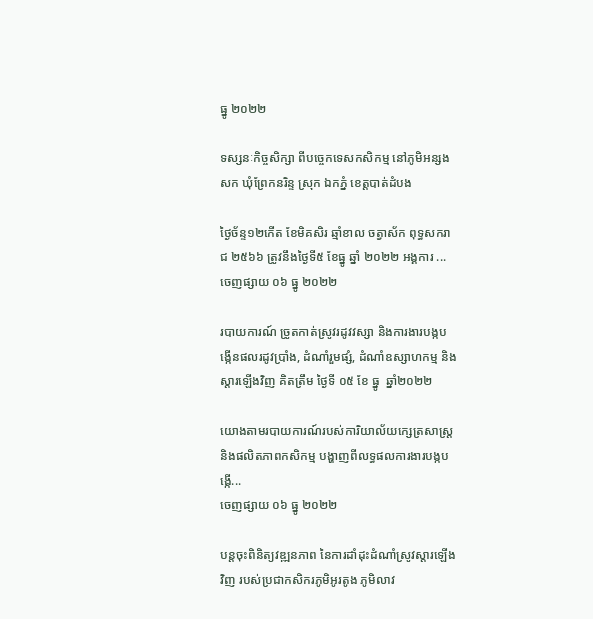ធ្នូ ២០២២

ទស្សនៈកិច្ចសិក្សា ពីបច្ចេកទេសកសិកម្ម នៅភូមិអន្សងសក ឃុំព្រែកនរិន្ទ ស្រុក ឯកភ្នំ ខេត្ដបាត់ដំបង

ថ្ងៃច័ន្ទ១២កើត ខែមិគសិរ ឆ្មាំខាល ចត្វាស័ក ពុទ្ធសករាជ ២៥៦៦ ត្រូវនឹងថ្ងៃទី៥ ខែធ្នូ ឆ្នាំ ២០២២ អង្គការ ...
ចេញផ្សាយ ០៦ ធ្នូ ២០២២

របាយការណ៍ ច្រូតកាត់ស្រូវរដូវវស្សា និងការងារបង្កបង្កើនផលរដូវប្រាំង, ដំណាំរួមផ្សំ, ដំណាំឧស្សាហកម្ម និងស្ដារឡេីងវិញ គិតត្រឹម ថ្ងៃទី ០៥ ខែ ធ្នូ  ឆ្នាំ២០២២

យោងតាមរបាយការណ៍របស់ការិយាល័យក្សេត្រសាស្រ្ត និងផលិតភាពកសិកម្ម បង្ហាញពីលទ្ធផលការងារបង្កបង្កេី...
ចេញផ្សាយ ០៦ ធ្នូ ២០២២

បន្តចុះពិនិត្យវឌ្ឍនភាព នៃការដាំដុះដំណាំស្រូវស្តារឡើងវិញ របស់ប្រជាកសិករភូមិអូរតូង ភូមិលាវ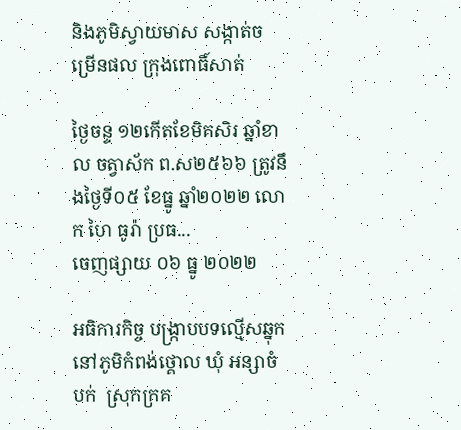និងភូមិស្វាយមាស សង្កាត់ចម្រើនផល ក្រុងពោធិ៍សាត់

ថ្ងៃចន្ទ ១២កើតខែមិគសិរ ឆ្នាំខាល ចត្វាស័ក ព.ស២៥៦៦ ត្រូវនឹងថ្ងៃទី០៥ ខែធ្នូ ឆ្នាំ២០២២ លោក ហៃ ធូរ៉ា ប្រធ...
ចេញផ្សាយ ០៦ ធ្នូ ២០២២

អធិការកិច្ច បង្ក្រាបបទល្មើសឆ្នុក នៅភូមិកំពង់ថ្គោល ឃុំ អន្សាចំបក់  ស្រុកក្រគ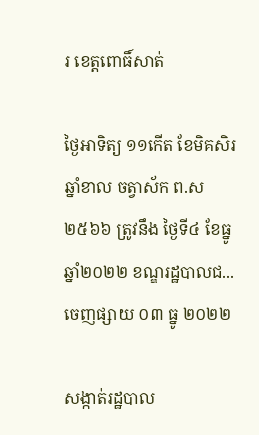រ ខេត្តពោធិ៍សាត់

ថ្ងៃអាទិត្យ ១១កើត ខែមិគសិរ ឆ្នាំខាល ចត្វាស័ក ព.ស ២៥៦៦ ត្រូវនឹង ថ្ងៃទី៤ ខែធ្នូ ឆ្នាំ២០២២ ខណ្ឌរដ្ឋបាលជ...
ចេញផ្សាយ ០៣ ធ្នូ ២០២២

សង្កាត់រដ្ឋបាល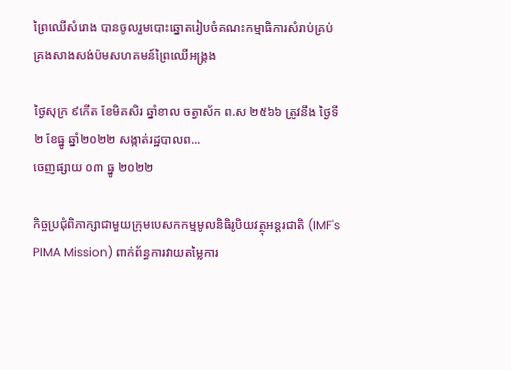ព្រៃឈេីសំរោង បានចូលរួមបោះឆ្នោតរៀបចំគណះកម្មាធិការសំរាប់គ្រប់គ្រងសាងសង់ប៉មសហគមន៍ព្រៃឈេីអង្គ្រង

ថ្ងៃសុក្រ ៩កើត ខែមិគសិរ ឆ្នាំខាល ចត្វាស័ក ព.ស ២៥៦៦ ត្រូវនឹង ថ្ងៃទី២ ខែធ្នូ ឆ្នាំ២០២២ សង្កាត់រដ្ឋបាលព...
ចេញផ្សាយ ០៣ ធ្នូ ២០២២

កិច្ចប្រជុំពិភាក្សាជាមួយក្រុមបេសកកម្មមូលនិធិរូបិយវត្ថុអន្តរជាតិ (IMF's PIMA Mission) ពាក់ព័ន្ធការវាយតម្លៃការ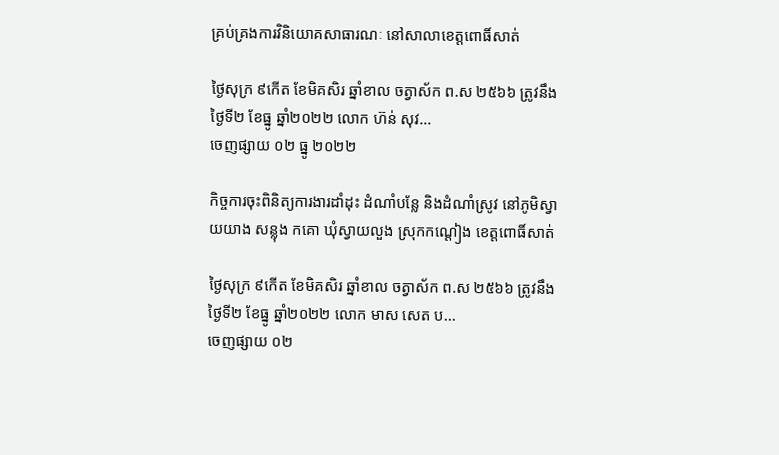គ្រប់គ្រងការវិនិយោគសាធារណៈ នៅសាលាខេត្តពោធិ៍សាត់

ថ្ងៃសុក្រ ៩កើត ខែមិគសិរ ឆ្នាំខាល ចត្វាស័ក ព.ស ២៥៦៦ ត្រូវនឹង ថ្ងៃទី២ ខែធ្នូ ឆ្នាំ២០២២ លោក ហ៊ន់ សុវ...
ចេញផ្សាយ ០២ ធ្នូ ២០២២

កិច្ចការចុះពិនិត្យការងារដាំដុះ ដំណាំបន្លែ និងដំណាំស្រូវ នៅភូមិស្វាយយាង សន្លុង កគោ ឃុំស្វាយលួង ស្រុកកណ្ដៀង ខេត្តពោធិ៍សាត់

ថ្ងៃសុក្រ ៩កើត ខែមិគសិរ ឆ្នាំខាល ចត្វាស័ក ព.ស ២៥៦៦ ត្រូវនឹង ថ្ងៃទី២ ខែធ្នូ ឆ្នាំ២០២២ លោក មាស សេត ប...
ចេញផ្សាយ ០២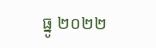ធ្នូ ២០២២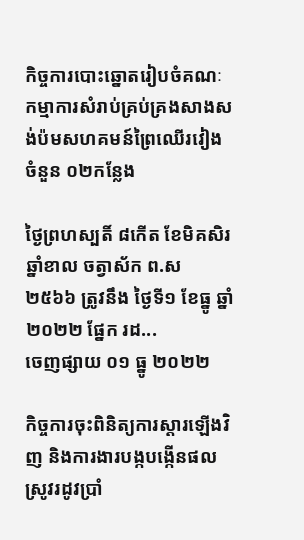កិច្ចការបោះឆ្នោតរៀបចំគណៈកម្មាការសំរាប់គ្រប់គ្រងសាងសង់ប៉មសហគមន៍ព្រៃឈេីរវៀងចំនួន ០២កន្លែង

ថ្ងៃព្រហស្បតិ៍ ៨កើត ខែមិគសិរ ឆ្នាំខាល ចត្វាស័ក ព.ស ២៥៦៦ ត្រូវនឹង ថ្ងៃទី១ ខែធ្នូ ឆ្នាំ២០២២ ផ្នែក រដ...
ចេញផ្សាយ ០១ ធ្នូ ២០២២

កិច្ចការចុះពិនិត្យការស្តារឡើងវិញ និងការងារបង្កបង្កើនផលស្រូវរដូវប្រាំ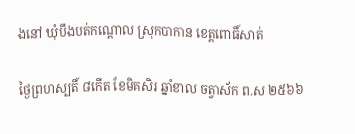ងនៅ ឃុំបឹងបត់កណ្តោល ស្រុកបាកាន ខេត្តពោធិ៍សាត់

ថ្ងៃព្រហស្បតិ៍ ៨កើត ខែមិគសិរ ឆ្នាំខាល ចត្វាស័ក ព.ស ២៥៦៦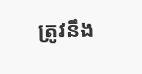ត្រូវនឹង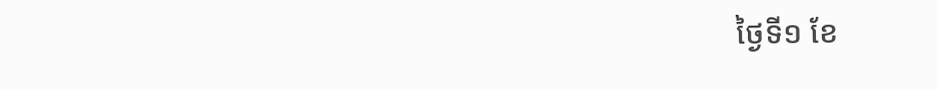ថ្ងៃទី១ ខែ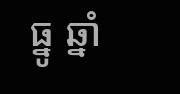ធ្នូ ឆ្នាំ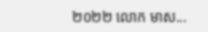២០២២ លោក មាស...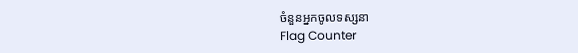ចំនួនអ្នកចូលទស្សនា
Flag Counter